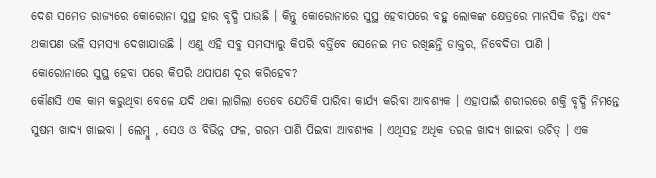ଦେଶ ସମେତ ରାଜ୍ୟରେ କୋରୋନା ସୁସ୍ଥ ହାର ବୃଦ୍ଧି ପାଉଛି । କିନ୍ତୁ କୋରୋନାରେ ସୁସ୍ଥ ହେବାପରେ ବହୁ ଲୋକଙ୍କ କ୍ଷେତ୍ରରେ ମାନସିକ ଚିନ୍ତା ଏବଂ ଥକାପଣ ଭଳି ସମସ୍ୟା ଦେଖାଯାଉଛି । ଏଣୁ ଏହି ସବୁ ସମସ୍ୟାରୁ କିପରି ବର୍ତ୍ତିବେ ସେନେଇ ମତ ରଖିଛନ୍ତି ଡାକ୍ତର, ନିବେଦିତା ପାଣି ।
କୋରୋନାରେ ସୁସ୍ଥ ହେବା ପରେ କିପରି ଥପାପଣ ଦୂର କରିହେବ?
କୌଣସି ଏକ କାମ କରୁଥିବା ବେଳେ ଯଦି ଥକା ଲାଗିଲା ତେବେ ଯେତିକି ପାରିବା କାର୍ଯ୍ୟ କରିବା ଆବଶ୍ୟକ । ଏହାପାଇଁ ଶରୀରରେ ଶକ୍ତି ବୃଦ୍ଧି ନିମନ୍ତେ ସୁଷମ ଖାଦ୍ୟ ଖାଇବା । ଲେମ୍ବୁ , ସେଓ ଓ ବିଭିନ୍ନ ଫଳ, ଗରମ ପାଣି ପିଇବା ଆବଶ୍ୟକ । ଏଥିସହ ଅଧିକ ତରଳ ଖାଦ୍ୟ ଖାଇବା ଉଚିତ୍ । ଏକ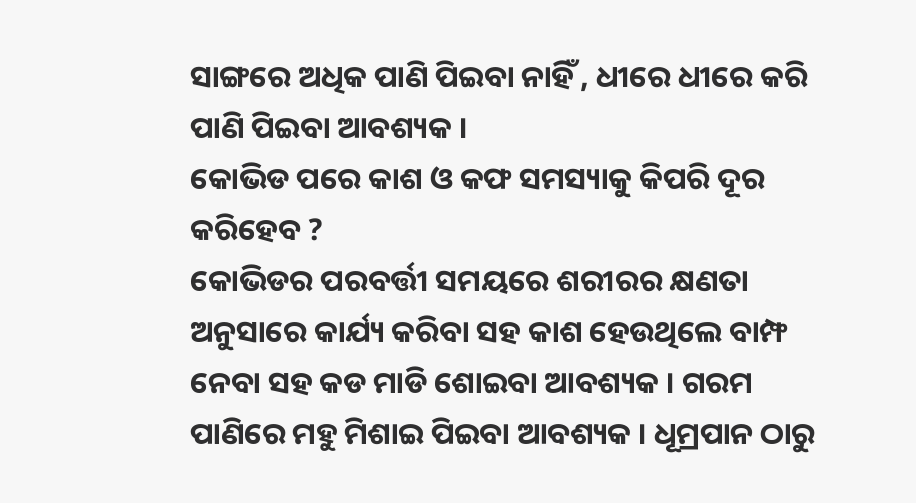ସାଙ୍ଗରେ ଅଧିକ ପାଣି ପିଇବା ନାହିଁ , ଧୀରେ ଧୀରେ କରି ପାଣି ପିଇବା ଆବଶ୍ୟକ ।
କୋଭିଡ ପରେ କାଶ ଓ କଫ ସମସ୍ୟାକୁ କିପରି ଦୂର କରିହେବ ?
କୋଭିଡର ପରବର୍ତ୍ତୀ ସମୟରେ ଶରୀରର କ୍ଷଣତା ଅନୁସାରେ କାର୍ଯ୍ୟ କରିବା ସହ କାଶ ହେଉଥିଲେ ବାମ୍ଫ ନେବା ସହ କଡ ମାଡି ଶୋଇବା ଆବଶ୍ୟକ । ଗରମ ପାଣିରେ ମହୁ ମିଶାଇ ପିଇବା ଆବଶ୍ୟକ । ଧୂମ୍ରପାନ ଠାରୁ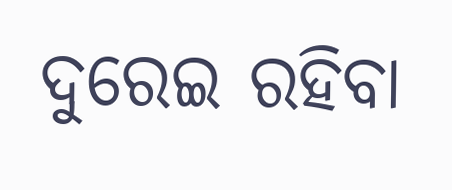ଦୁରେଇ ରହିବା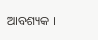ଆବଶ୍ୟକ ।